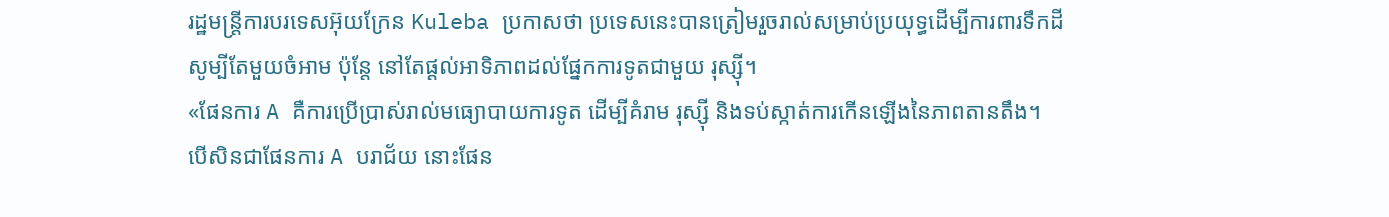រដ្ឋមន្ត្រីការបរទេសអ៊ុយក្រែន Kuleba ប្រកាសថា ប្រទេសនេះបានត្រៀមរួចរាល់សម្រាប់ប្រយុទ្ធដើម្បីការពារទឹកដី សូម្បីតែមួយចំអាម ប៉ុន្តែ នៅតែផ្ដល់អាទិភាពដល់ផ្នែកការទូតជាមួយ រុស្ស៊ី។
«ផែនការ A គឺការប្រើប្រាស់រាល់មធ្យោបាយការទូត ដើម្បីគំរាម រុស្ស៊ី និងទប់ស្កាត់ការកើនឡើងនៃភាពតានតឹង។ បើសិនជាផែនការ A បរាជ័យ នោះផែន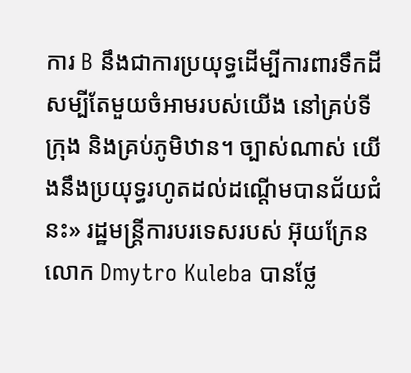ការ B នឹងជាការប្រយុទ្ធដើម្បីការពារទឹកដីសម្បីតែមួយចំអាមរបស់យើង នៅគ្រប់ទីក្រុង និងគ្រប់ភូមិឋាន។ ច្បាស់ណាស់ យើងនឹងប្រយុទ្ធរហូតដល់ដណ្ដើមបានជ័យជំនះ» រដ្ឋមន្ត្រីការបរទេសរបស់ អ៊ុយក្រែន លោក Dmytro Kuleba បានថ្លែ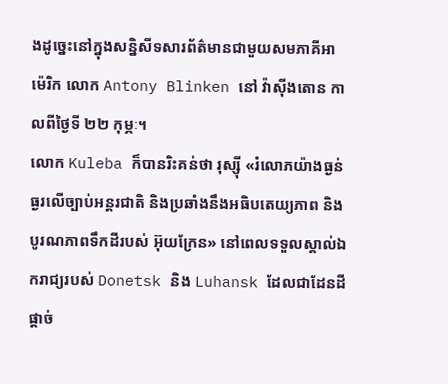ងដូច្នេះនៅក្នុងសន្និសីទសារព័ត៌មានជាមួយសមភាគីអាម៉េរិក លោក Antony Blinken នៅ វ៉ាស៊ីងតោន កាលពីថ្ងៃទី ២២ កុម្ភៈ។
លោក Kuleba ក៏បានរិះគន់ថា រុស្ស៊ី «រំលោភយ៉ាងធ្ងន់ធ្ងរលើច្បាប់អន្តរជាតិ និងប្រឆាំងនឹងអធិបតេយ្យភាព និងបូរណភាពទឹកដីរបស់ អ៊ុយក្រែន» នៅពេលទទួលស្គាល់ឯករាជ្យរបស់ Donetsk និង Luhansk ដែលជាដែនដីផ្ដាច់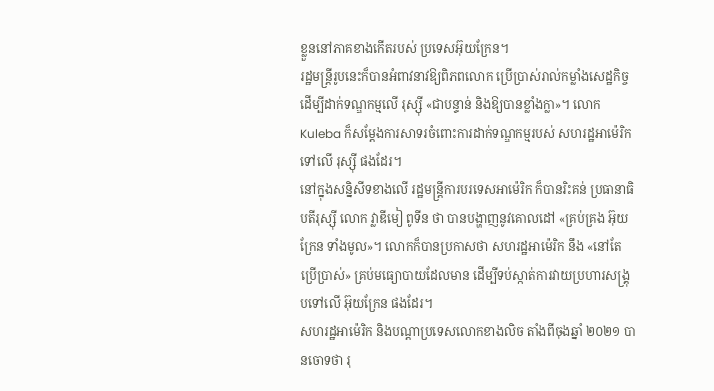ខ្លួននៅភាគខាងកើតរបស់ ប្រទេសអ៊ុយក្រែន។
រដ្ឋមន្ត្រីរូបនេះក៏បានអំពាវនាវឱ្យពិភពលោក ប្រើប្រាស់រាល់កម្លាំងសេដ្ឋកិច្ចដើម្បីដាក់ទណ្ឌកម្មលើ រុស្ស៊ី «ជាបន្ទាន់ និងឱ្យបានខ្លាំងក្លា»។ លោក Kuleba ក៏សម្ដែងការសាទរចំពោះការដាក់ទណ្ឌកម្មរបស់ សហរដ្ឋអាម៉េរិក ទៅលើ រុស្ស៊ី ផងដែរ។
នៅក្នុងសន្និសីទខាងលើ រដ្ឋមន្ត្រីការបរទេសអាម៉េរិក ក៏បានរិះគន់ ប្រធានាធិបតីរុស្ស៊ី លោក វ្លាឌីមៀ ពូទីន ថា បានបង្ហាញនូវគោលដៅ «គ្រប់គ្រង អ៊ុយក្រែន ទាំងមូល»។ លោកក៏បានប្រកាសថា សហរដ្ឋអាម៉េរិក នឹង «នៅតែប្រើប្រាស់» គ្រប់មធ្យោបាយដែលមាន ដើម្បីទប់ស្កាត់ការវាយប្រហារសង្គ្រុបទៅលើ អ៊ុយក្រែន ផងដែរ។
សហរដ្ឋអាម៉េរិក និងបណ្ដាប្រទេសលោកខាងលិច តាំងពីចុងឆ្នាំ ២០២១ បានចោទថា រុ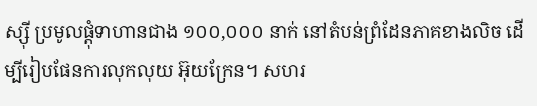ស្ស៊ី ប្រមូលផ្ដុំទាហានជាង ១០០,០០០ នាក់ នៅតំបន់ព្រំដែនភាគខាងលិច ដើម្បីរៀបផែនការលុកលុយ អ៊ុយក្រែន។ សហរ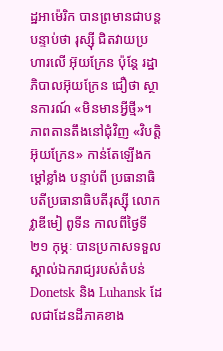ដ្ឋអាម៉េរិក បានព្រមានជាបន្តបន្ទាប់ថា រុស្ស៊ី ជិតវាយប្រហារលើ អ៊ុយក្រែន ប៉ុន្តែ រដ្ឋាភិបាលអ៊ុយក្រែន ជឿថា ស្ថានការណ៍ «មិនមានអ្វីថ្មី»។
ភាពតានតឹងនៅជុំវិញ «វិបត្តិ អ៊ុយក្រែន» កាន់តែឡើងកម្ដៅខ្លាំង បន្ទាប់ពី ប្រធានាធិបតីប្រធានាធិបតីរុស្ស៊ី លោក វ្លាឌីមៀ ពូទីន កាលពីថ្ងៃទី ២១ កុម្ភៈ បានប្រកាសទទួលស្គាល់ឯករាជ្យរបស់តំបន់ Donetsk និង Luhansk ដែលជាដែនដីភាគខាង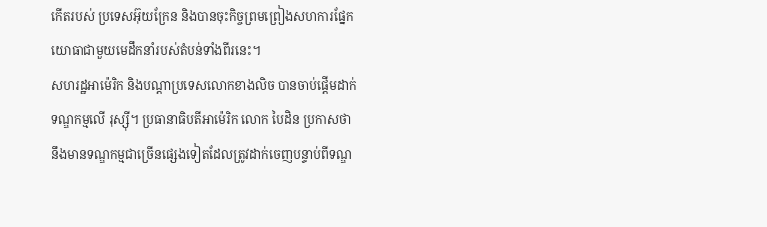កើតរបស់ ប្រទេសអ៊ុយក្រែន និងបានចុះកិច្ចព្រមព្រៀងសហការផ្នែកយោធាជាមួយមេដឹកនាំរបស់តំបន់ទាំងពីរនេះ។
សហរដ្ឋអាម៉េរិក និងបណ្ដាប្រទេសលោកខាងលិច បានចាប់ផ្ដើមដាក់ទណ្ឌកម្មលើ រុស្ស៊ី។ ប្រធានាធិបតីអាម៉េរិក លោក បៃដិន ប្រកាសថា នឹងមានទណ្ឌកម្មជាច្រើនផ្សេងទៀតដែលត្រូវដាក់ចេញបន្ទាប់ពីទណ្ឌ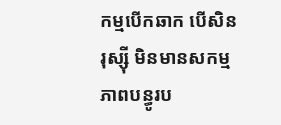កម្មបើកឆាក បើសិន រុស្ស៊ី មិនមានសកម្មភាពបន្ធូរប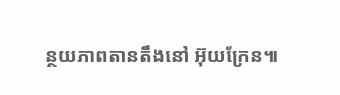ន្ថយភាពតានតឹងនៅ អ៊ុយក្រែន៕